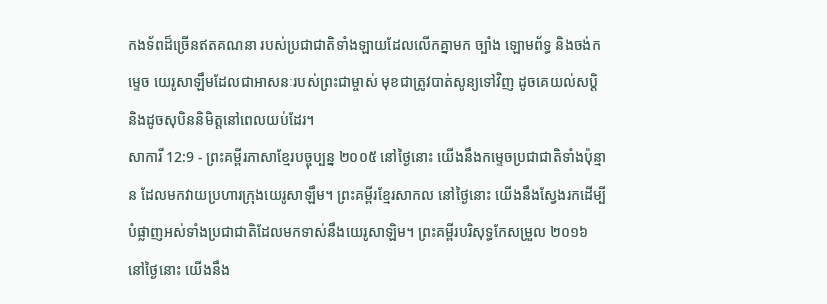កងទ័ពដ៏ច្រើនឥតគណនា របស់ប្រជាជាតិទាំងឡាយដែលលើកគ្នាមក ច្បាំង ឡោមព័ទ្ធ និងចង់កម្ទេច យេរូសាឡឹមដែលជាអាសនៈរបស់ព្រះជាម្ចាស់ មុខជាត្រូវបាត់សូន្យទៅវិញ ដូចគេយល់សប្ដិ និងដូចសុបិននិមិត្តនៅពេលយប់ដែរ។
សាការី 12:9 - ព្រះគម្ពីរភាសាខ្មែរបច្ចុប្បន្ន ២០០៥ នៅថ្ងៃនោះ យើងនឹងកម្ទេចប្រជាជាតិទាំងប៉ុន្មាន ដែលមកវាយប្រហារក្រុងយេរូសាឡឹម។ ព្រះគម្ពីរខ្មែរសាកល នៅថ្ងៃនោះ យើងនឹងស្វែងរកដើម្បីបំផ្លាញអស់ទាំងប្រជាជាតិដែលមកទាស់នឹងយេរូសាឡិម។ ព្រះគម្ពីរបរិសុទ្ធកែសម្រួល ២០១៦ នៅថ្ងៃនោះ យើងនឹង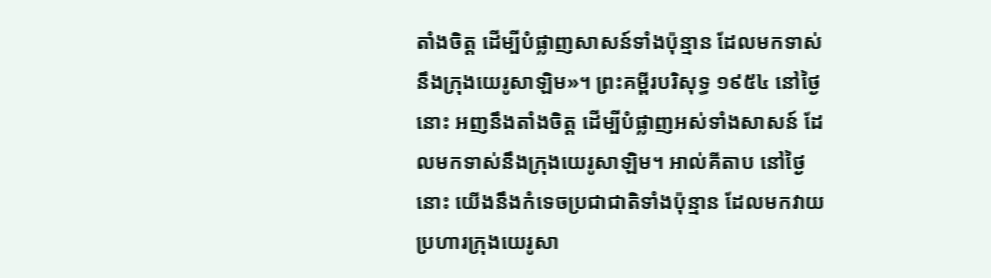តាំងចិត្ត ដើម្បីបំផ្លាញសាសន៍ទាំងប៉ុន្មាន ដែលមកទាស់នឹងក្រុងយេរូសាឡិម»។ ព្រះគម្ពីរបរិសុទ្ធ ១៩៥៤ នៅថ្ងៃនោះ អញនឹងតាំងចិត្ត ដើម្បីបំផ្លាញអស់ទាំងសាសន៍ ដែលមកទាស់នឹងក្រុងយេរូសាឡិម។ អាល់គីតាប នៅថ្ងៃនោះ យើងនឹងកំទេចប្រជាជាតិទាំងប៉ុន្មាន ដែលមកវាយប្រហារក្រុងយេរូសា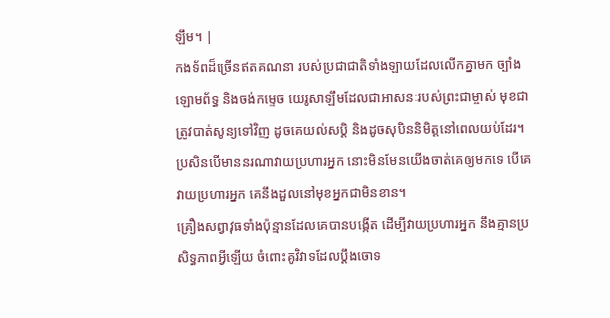ឡឹម។ |
កងទ័ពដ៏ច្រើនឥតគណនា របស់ប្រជាជាតិទាំងឡាយដែលលើកគ្នាមក ច្បាំង ឡោមព័ទ្ធ និងចង់កម្ទេច យេរូសាឡឹមដែលជាអាសនៈរបស់ព្រះជាម្ចាស់ មុខជាត្រូវបាត់សូន្យទៅវិញ ដូចគេយល់សប្ដិ និងដូចសុបិននិមិត្តនៅពេលយប់ដែរ។
ប្រសិនបើមាននរណាវាយប្រហារអ្នក នោះមិនមែនយើងចាត់គេឲ្យមកទេ បើគេវាយប្រហារអ្នក គេនឹងដួលនៅមុខអ្នកជាមិនខាន។
គ្រឿងសព្វាវុធទាំងប៉ុន្មានដែលគេបានបង្កើត ដើម្បីវាយប្រហារអ្នក នឹងគ្មានប្រសិទ្ធភាពអ្វីឡើយ ចំពោះគូវិវាទដែលប្ដឹងចោទ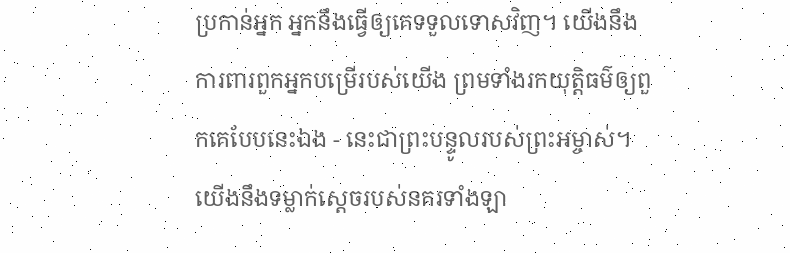ប្រកាន់អ្នក អ្នកនឹងធ្វើឲ្យគេទទួលទោសវិញ។ យើងនឹងការពារពួកអ្នកបម្រើរបស់យើង ព្រមទាំងរកយុត្តិធម៌ឲ្យពួកគេបែបនេះឯង - នេះជាព្រះបន្ទូលរបស់ព្រះអម្ចាស់។
យើងនឹងទម្លាក់ស្ដេចរបស់នគរទាំងឡា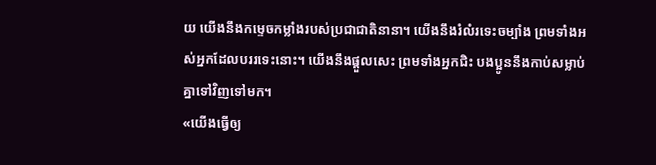យ យើងនឹងកម្ទេចកម្លាំងរបស់ប្រជាជាតិនានា។ យើងនឹងរំលំរទេះចម្បាំង ព្រមទាំងអស់អ្នកដែលបររទេះនោះ។ យើងនឹងផ្ដួលសេះ ព្រមទាំងអ្នកជិះ បងប្អូននឹងកាប់សម្លាប់គ្នាទៅវិញទៅមក។
«យើងធ្វើឲ្យ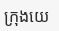ក្រុងយេ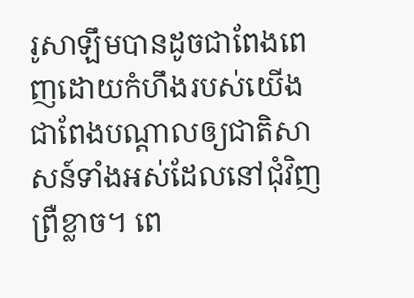រូសាឡឹមបានដូចជាពែងពេញដោយកំហឹងរបស់យើង ជាពែងបណ្ដាលឲ្យជាតិសាសន៍ទាំងអស់ដែលនៅជុំវិញព្រឺខ្លាច។ ពេ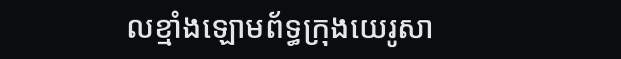លខ្មាំងឡោមព័ទ្ធក្រុងយេរូសា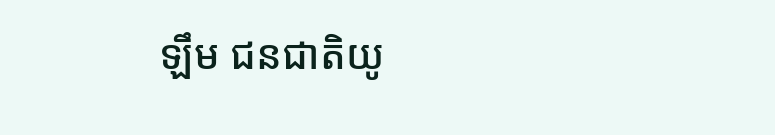ឡឹម ជនជាតិយូ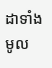ដាទាំងមូល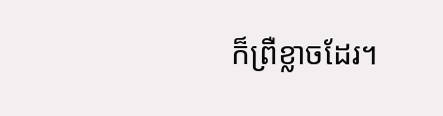ក៏ព្រឺខ្លាចដែរ។